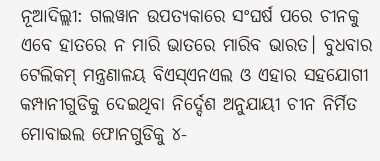ନୂଆଦିଲ୍ଲୀ: ଗଲୱାନ ଉପତ୍ୟକାରେ ସଂଘର୍ଷ ପରେ ଚୀନକୁ ଏବେ ହାତରେ ନ ମାରି ଭାତରେ ମାରିବ ଭାରତ। ବୁଧବାର ଟେଲିକମ୍ ମନ୍ତ୍ରଣାଳୟ ବିଏସ୍ଏନଏଲ ଓ ଏହାର ସହଯୋଗୀ କମ୍ପାନୀଗୁଡିକୁ ଦେଇଥିବା ନିର୍ଦ୍ଦେଶ ଅନୁଯାୟୀ ଚୀନ ନିର୍ମିତ ମୋବାଇଲ ଫୋନଗୁଡିକୁ ୪-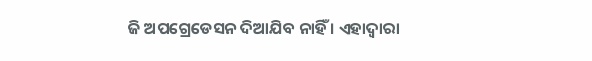ଜି ଅପଗ୍ରେଡେସନ ଦିଆଯିବ ନାହିଁ । ଏହାଦ୍ଵାରା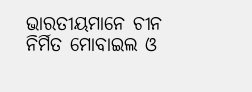ଭାରତୀୟମାନେ ଚୀନ ନିର୍ମିତ ମୋବାଇଲ ଓ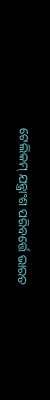ଟେଲିକମ୍ ଯନ୍ତ୍ରାଂଶ ପରିବର୍ତ୍ତେ ଭାରତ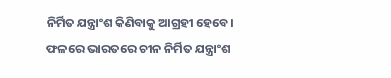ନିର୍ମିତ ଯନ୍ତ୍ରାଂଶ କିଣିବାକୁ ଆଗ୍ରହୀ ହେବେ। ଫଳରେ ଭାରତରେ ଚୀନ ନିର୍ମିତ ଯନ୍ତ୍ରାଂଶ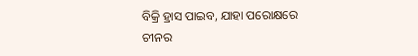ବିକ୍ରି ହ୍ରାସ ପାଇବ, ଯାହା ପରୋକ୍ଷରେ ଚୀନର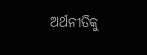ଅର୍ଥନୀତିକୁ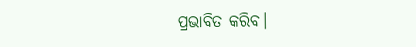ପ୍ରଭାବିତ କରିବ।